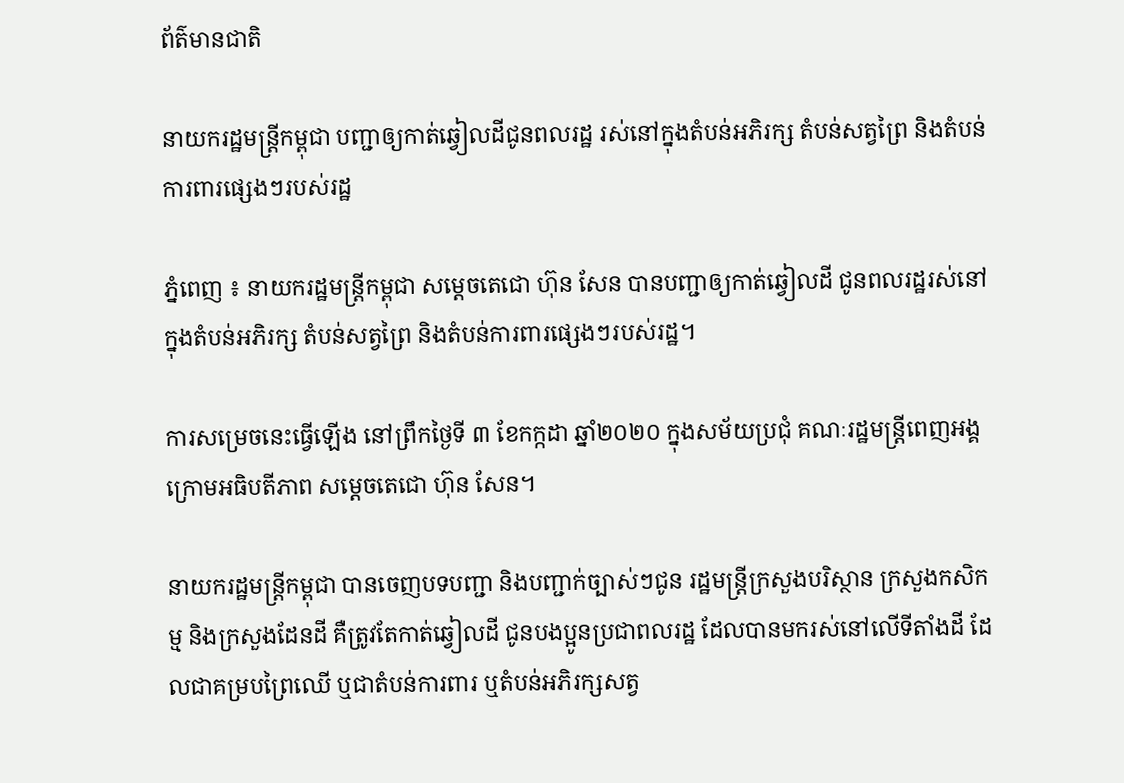ព័ត៌មានជាតិ

នាយករដ្ឋមន្រ្តីកម្ពុជា បញ្ជាឲ្យកាត់ឆ្វៀលដីជូនពលរដ្ឋ រស់នៅក្នុងតំបន់អភិរក្ស តំបន់សត្វព្រៃ និងតំបន់ការពារផ្សេងៗរបស់រដ្ឋ

ភ្នំពេញ ៖ នាយករដ្ឋមន្រ្តីកម្ពុជា សម្តេចតេជោ ហ៊ុន សែន បានបញ្ជាឲ្យកាត់ឆ្វៀលដី ជូនពលរដ្ឋរស់នៅក្នុងតំបន់អភិរក្ស តំបន់សត្វព្រៃ និងតំបន់ការពារផ្សេងៗរបស់រដ្ឋ។

ការសម្រេចនេះធ្វើឡើង នៅព្រឹកថ្ងៃទី ៣ ខែកក្កដា ឆ្នាំ២០២០ ក្នុងសម័យប្រជុំ គណៈរដ្ឋមន្រ្តីពេញអង្គ ក្រោមអធិបតីភាព សម្តេចតេជោ ហ៊ុន សែន។

នាយករដ្ឋមន្រ្តីកម្ពុជា បានចេញបទបញ្ជា និងបញ្ជាក់ច្បាស់ៗជូន រដ្ឋមន្រ្តីក្រសួងបរិស្ថាន ក្រសួងកសិកម្ម និងក្រសួងដែនដី គឺត្រូវតែកាត់ឆ្វៀលដី ជូនបងប្អូនប្រជាពលរដ្ឋ ដែលបានមករស់នៅលើទីតាំងដី ដែលជាគម្របព្រៃឈើ ឬជាតំបន់ការពារ ឬតំបន់អភិរក្សសត្វ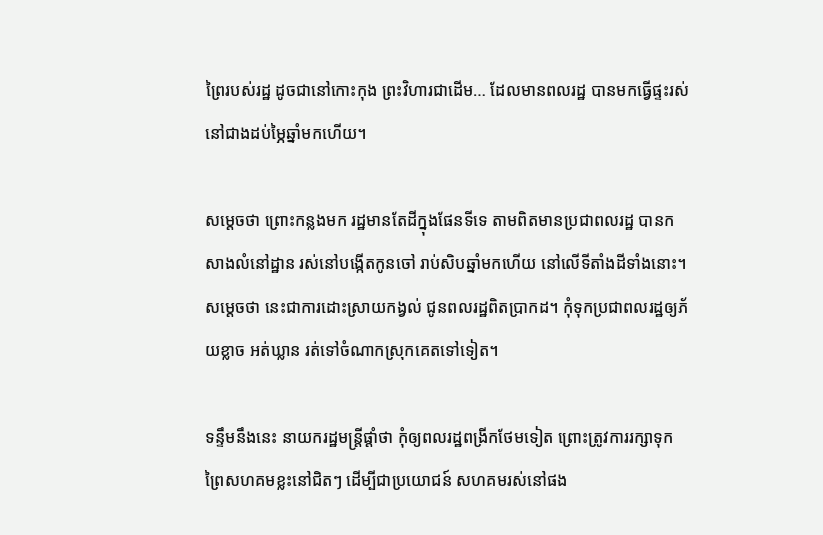ព្រៃរបស់រដ្ឋ ដូចជានៅកោះកុង ព្រះវិហារជាដើម… ដែលមានពលរដ្ឋ បានមកធ្វើផ្ទះរស់ នៅជាងដប់ម្ភៃឆ្នាំមកហើយ។

សម្តេចថា ព្រោះកន្លងមក រដ្ឋមានតែដីក្នុងផែនទីទេ តាមពិតមានប្រជាពលរដ្ឋ បានកសាងលំនៅដ្ឋាន រស់នៅបង្កើតកូនចៅ រាប់សិបឆ្នាំមកហើយ នៅលើទីតាំងដីទាំងនោះ។ សម្តេចថា នេះជាការដោះស្រាយកង្វល់ ជូនពលរដ្ឋពិតប្រាកដ។ កុំទុកប្រជាពលរដ្ឋឲ្យភ័យខ្លាច អត់ឃ្លាន រត់ទៅចំណាកស្រុកគេតទៅទៀត។

ទន្ទឹមនឹងនេះ នាយករដ្ឋមន្រ្តីផ្តាំថា កុំឲ្យពលរដ្ឋពង្រីកថែមទៀត ព្រោះត្រូវការរក្សាទុក ព្រៃសហគមខ្លះនៅជិតៗ ដើម្បីជាប្រយោជន៍ សហគមរស់នៅផង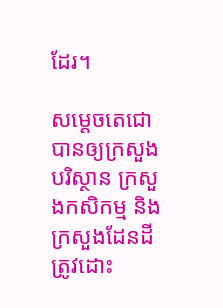ដែរ។

សម្តេចតេជោ បានឲ្យក្រសួងបរិស្ថាន ក្រសួងកសិកម្ម និងក្រសួងដែនដី ត្រូវដោះ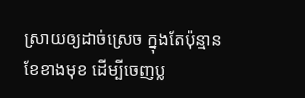ស្រាយឲ្យដាច់ស្រេច ក្នុងតែប៉ុន្មានខែខាងមុខ ដើម្បីចេញប្ល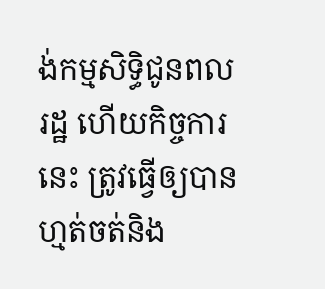ង់កម្មសិទ្ធិជូនពលរដ្ឋ ហើយកិច្ចការនេះ ត្រូវធ្វើឲ្យបានហ្មត់ចត់និង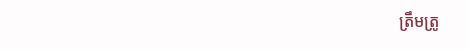ត្រឹមត្រូ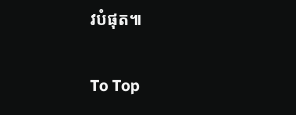វបំផុត៕

To Top